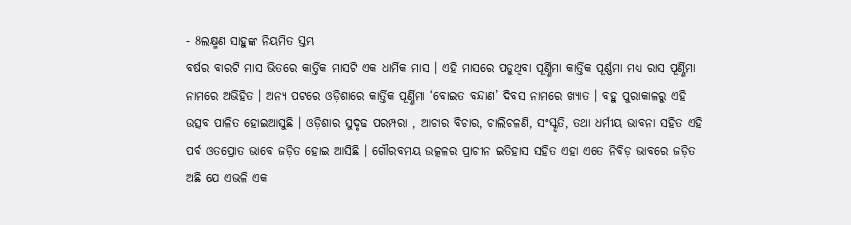- 8ଲକ୍ଷ୍ମଣ ସାହୁଙ୍କ ନିୟମିତ ସ୍ତମ୍ଭ
ବର୍ଷର ବାରଟି ମାସ ଭିତରେ କାର୍ତ୍ତିକ ମାସଟି ଏକ ଧାର୍ମିକ ମାସ । ଏହି ମାସରେ ପଡୁଥିବା ପୂର୍ଣ୍ଣିମା କାର୍ତ୍ତିକ ପୂର୍ଣ୍ଣମା ମଧ୍ୟ ରାସ ପୂର୍ଣ୍ଣିମା ନାମରେ ଅଭିହିତ । ଅନ୍ୟ ପଟରେ ଓଡ଼ିଶାରେ କାର୍ତ୍ତିକ ପୂର୍ଣ୍ଣିମା ‘ବୋଇତ ବନ୍ଦାଣ’ ଦିବସ ନାମରେ ଖ୍ୟାତ । ବହୁ ପୁରାକାଳରୁ ଏହି ଉତ୍ସବ ପାଳିତ ହୋଇଆସୁଛି । ଓଡ଼ିଶାର ସୁଦୃଢ ପରମ୍ପରା , ଆଚାର ବିଚାର, ଚାଲିଚଳଣି, ସଂସ୍କୃତି, ତଥା ଧର୍ମୀୟ ଭାବନା ସହିତ ଏହି ପର୍ବ ଓତପ୍ରୋତ ଭାବେ ଜଡ଼ିତ ହୋଇ ଆସିଛି । ଗୌରବମୟ ଉତ୍କଳର ପ୍ରାଚୀନ ଇତିହାସ ସହିତ ଏହା ଏତେ ନିବିଡ଼ ଭାବରେ ଜଡ଼ିତ ଅଛି ଯେ ଏଭଳି ଏକ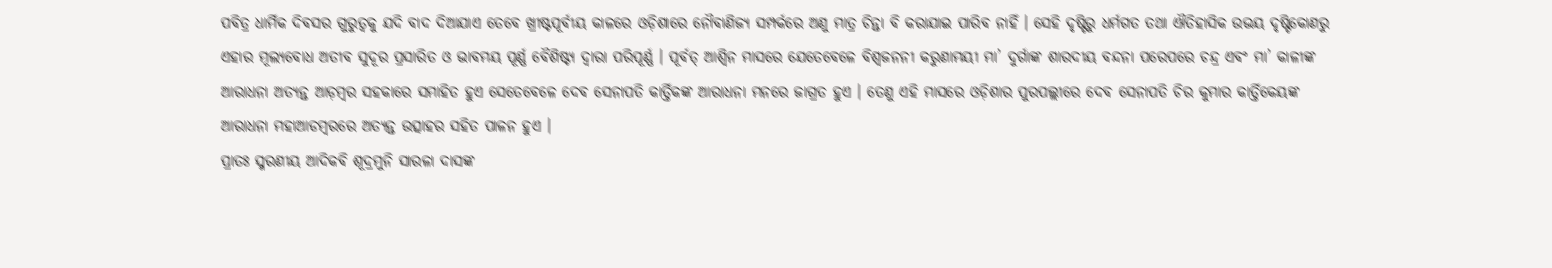ପବିତ୍ର ଧାର୍ମିକ ଦିବସର ଗୁରୁତ୍ଵକୁ ଯଦି ବାଦ ଦିଆଯାଏ ତେବେ ଖ୍ରୀଷ୍ଟପୂର୍ବୀୟ କାଳରେ ଓଡ଼ିଶାରେ ନୌବାଣିଜ୍ୟ ସମ୍ପର୍କରେ ଅଣୁ ମାତ୍ର ଚିନ୍ତା ବି କରାଯାଇ ପାରିବ ନାହିଁ । ସେହି ଦୃଷ୍ଟିରୁ ଧର୍ମଗତ ତଥା ଐତିହାସିକ ଉଭୟ ଦୃଷ୍ଟିକୋଣରୁ ଏହାର ମୂଲ୍ୟବୋଧ ଅତୀବ ସୁଦୂର ପ୍ରସାରିତ ଓ ଭାବମୟ ପୂର୍ଣ୍ଣ ବୈଶିଷ୍ଟ୍ୟ ଦ୍ଵାରା ପରିପୂର୍ଣ୍ଣ । ପୂର୍ବତ୍ ଆଶ୍ୱିନ ମାସରେ ଯେତେବେଳେ ବିଶ୍ଵଜନନୀ କରୁଣାମୟୀ ମା’ ଦୁର୍ଗାଙ୍କ ଶାରଦୀୟ ବନ୍ଦନା ପରେପରେ ଚନ୍ଦ୍ର ଏବଂ ମା’ କାଳୀଙ୍କ ଆରାଧନା ଅତ୍ୟନ୍ତ ଆଡ଼ମ୍ବର ସହକାରେ ସମାହିତ ହୁଏ ସେତେବେଳେ ଦେବ ସେନାପତି କାର୍ତ୍ତିକଙ୍କ ଆରାଧନା ମନରେ ଜାଗ୍ରତ ହୁଏ । ତେଣୁ ଏହି ମାସରେ ଓଡ଼ିଶାର ପୁରପଲ୍ଲୀରେ ଦେବ ସେନାପତି ଚିର କୁମାର କାର୍ତ୍ତିକେୟଙ୍କ ଆରାଧନା ମହାଆଡମ୍ବରରେ ଅତ୍ୟନ୍ତ ଉତ୍ସାହର ସହିତ ପାଳନ ହୁଏ ।
ପ୍ରାତଃ ସ୍ମରଣୀୟ ଆଦିକବି ଶୂଦ୍ରମୁନି ସାରଳା ଦାସଙ୍କ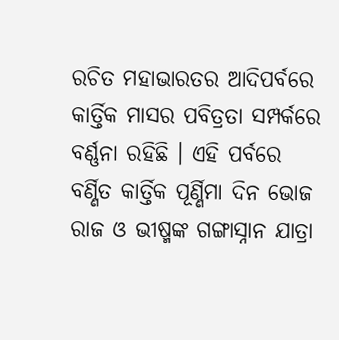ରଚିତ ମହାଭାରତର ଆଦିପର୍ବରେ କାର୍ତ୍ତିକ ମାସର ପବିତ୍ରତା ସମ୍ପର୍କରେ ବର୍ଣ୍ଣନା ରହିଛି । ଏହି ପର୍ବରେ ବର୍ଣ୍ଣିତ କାର୍ତ୍ତିକ ପୂର୍ଣ୍ଣିମା ଦିନ ଭୋଜ ରାଜ ଓ ଭୀଷ୍ମଙ୍କ ଗଙ୍ଗାସ୍ନାନ ଯାତ୍ରା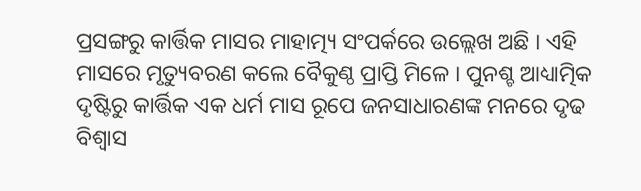ପ୍ରସଙ୍ଗରୁ କାର୍ତ୍ତିକ ମାସର ମାହାତ୍ମ୍ୟ ସଂପର୍କରେ ଉଲ୍ଲେଖ ଅଛି । ଏହି ମାସରେ ମୃତ୍ୟୁବରଣ କଲେ ବୈକୁଣ୍ଠ ପ୍ରାପ୍ତି ମିଳେ । ପୁନଶ୍ଚ ଆଧ୍ୟାତ୍ମିକ ଦୃଷ୍ଟିରୁ କାର୍ତ୍ତିକ ଏକ ଧର୍ମ ମାସ ରୂପେ ଜନସାଧାରଣଙ୍କ ମନରେ ଦୃଢ ବିଶ୍ବାସ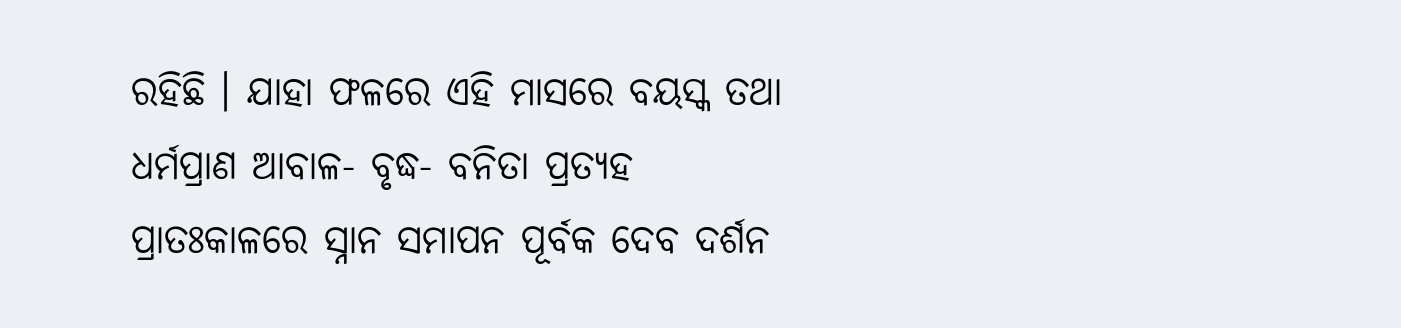ରହିଛି । ଯାହା ଫଳରେ ଏହି ମାସରେ ବୟସ୍କ ତଥା ଧର୍ମପ୍ରାଣ ଆବାଳ- ବୃଦ୍ଧ- ବନିତା ପ୍ରତ୍ୟହ ପ୍ରାତଃକାଳରେ ସ୍ନାନ ସମାପନ ପୂର୍ବକ ଦେବ ଦର୍ଶନ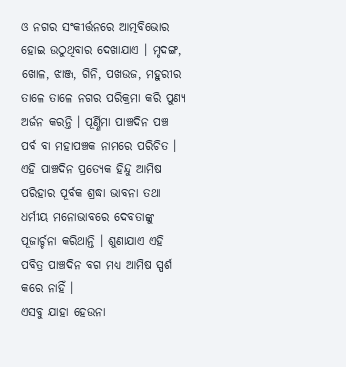ଓ ନଗର ସଂକୀର୍ତ୍ତନରେ ଆତ୍ମବିଭୋର ହୋଇ ଉଠୁଥିବାର ଦେଖାଯାଏ । ମୃଦଙ୍ଗ, ଖୋଳ, ଝାଞ୍ଜ, ଗିନି, ପଖଉଜ, ମହୁରୀର ତାଳେ ତାଳେ ନଗର ପରିକ୍ରମା କରି ପୁଣ୍ୟ ଅର୍ଜନ କରନ୍ତି । ପୂର୍ଣ୍ଣିମା ପାଞ୍ଚଦିନ ପଞ୍ଚ ପର୍ବ ବା ମହାପଞ୍ଚକ ନାମରେ ପରିଚିତ । ଏହି ପାଞ୍ଚଦିନ ପ୍ରତ୍ୟେକ ହିନ୍ଦୁ ଆମିଷ ପରିହାର ପୂର୍ବକ ଶ୍ରଦ୍ଧା ଭାବନା ତଥା ଧର୍ମୀୟ ମନୋଭାବରେ ଦେବତାଙ୍କୁ ପୂଜାର୍ଚ୍ଚନା କରିଥାନ୍ତି । ଶୁଣାଯାଏ ଏହି ପବିତ୍ର ପାଞ୍ଚଦିନ ବଗ ମଧ୍ୟ ଆମିଷ ସ୍ପର୍ଶ କରେ ନାହିଁ ।
ଏସବୁ ଯାହା ହେଉନା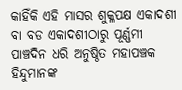କାହିଁକି ଏହି ମାସର ଶୁକ୍ଳପକ୍ଷ ଏକାଦଶୀ ବା ବଡ ଏକାଦଶୀଠାରୁ ପୂର୍ଣ୍ଣମୀ ପାଞ୍ଚଦିନ ଧରି ଅନୁଷ୍ଠିତ ମହାପଞ୍ଚକ ହିନ୍ଦୁମାନଙ୍କ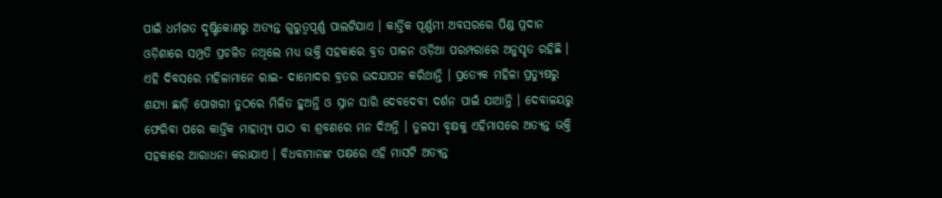ପାଇଁ ଧର୍ମଗତ ଦୃଷ୍ଟିକୋଣରୁ ଅତ୍ୟନ୍ତ ଗୁରୁତ୍ଵପୂର୍ଣ୍ଣ ପାଲଟିଯାଏ । କାର୍ତ୍ତିକ ପୂର୍ଣ୍ଣମୀ ଅବସରରେ ପିଣ୍ଡ ପ୍ରଦାନ ଓଡ଼ିଶାରେ ସମ୍ପ୍ରତି ପ୍ରଚଳିତ ନଥିଲେ ମଧ୍ୟ ଭକ୍ତି ସହକାରେ ବ୍ରତ ପାଳନ ଓଡ଼ିଆ ପରମ୍ପରାରେ ଅନୁସୃତ ରହିଛି । ଏହି ଦିବସରେ ମହିଳାମାନେ ରାଇ- ଦାମୋଦର ବ୍ରତର ଉଦଯାପନ କରିଥାନ୍ତି । ପ୍ରତ୍ୟେକ ମହିଳା ପ୍ରତ୍ୟୁଷରୁ ଶଯ୍ୟା ଛାଡ଼ି ପୋଖରୀ ତୁଠରେ ମିଳିତ ହୁଅନ୍ତି ଓ ସ୍ନାନ ସାରି ଦେବଦେବୀ ଦର୍ଶନ ପାଇଁ ଯାଆନ୍ତି । ଦେବାଳୟରୁ ଫେରିବା ପରେ କାର୍ତ୍ତିକ ମାହାତ୍ମ୍ୟ ପାଠ ବା ଶ୍ରବଣରେ ମନ ଦିଅନ୍ତି । ତୁଳସୀ ବୃକ୍ଷକୁ ଏହିମାସରେ ଅତ୍ୟନ୍ତ ଭକ୍ତି ସହକାରେ ଆରାଧନା କରାଯାଏ । ବିଧବାମାନଙ୍କ ପକ୍ଷରେ ଏହି ମାସଟି ଅତ୍ୟନ୍ତ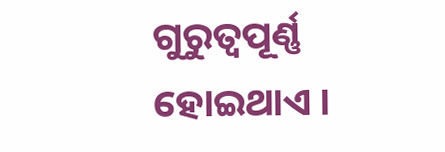ଗୁରୁତ୍ଵପୂର୍ଣ୍ଣ ହୋଇଥାଏ ।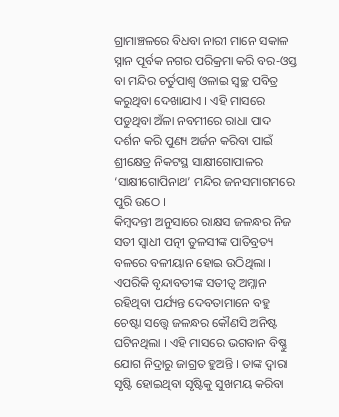ଗ୍ରାମାଞ୍ଚଳରେ ବିଧବା ନାରୀ ମାନେ ସକାଳ ସ୍ନାନ ପୂର୍ବକ ନଗର ପରିକ୍ରମା କରି ବର-ଓସ୍ତ ବା ମନ୍ଦିର ଚର୍ତୁପାଶ୍ୱ ଓଳାଇ ସ୍ୱଚ୍ଛ ପବିତ୍ର କରୁଥିବା ଦେଖାଯାଏ । ଏହି ମାସରେ ପଡୁଥିବା ଅଁଳା ନବମୀରେ ରାଧା ପାଦ ଦର୍ଶନ କରି ପୁଣ୍ୟ ଅର୍ଜନ କରିବା ପାଇଁ ଶ୍ରୀକ୍ଷେତ୍ର ନିକଟସ୍ଥ ସାକ୍ଷୀଗୋପାଳର ‘ସାକ୍ଷୀଗୋପିନାଥ’ ମନ୍ଦିର ଜନସମାଗମରେ ପୁରି ଉଠେ ।
କିମ୍ବଦନ୍ତୀ ଅନୁସାରେ ରାକ୍ଷସ ଜଳନ୍ଧର ନିଜ ସତୀ ସ୍ଵାଧୀ ପତ୍ନୀ ତୁଳସୀଙ୍କ ପାତିବ୍ରତ୍ୟ ବଳରେ ବଳୀୟାନ ହୋଇ ଉଠିଥିଲା । ଏପରିକି ବୃନ୍ଦାବତୀଙ୍କ ସତୀତ୍ଵ ଅମ୍ଳାନ ରହିଥିବା ପର୍ଯ୍ୟନ୍ତ ଦେବତାମାନେ ବହୁ ଚେଷ୍ଟା ସତ୍ତ୍ଵେ ଜଳନ୍ଧର କୌଣସି ଅନିଷ୍ଟ ଘଟିନଥିଲା । ଏହି ମାସରେ ଭଗବାନ ବିଷ୍ଣୁ ଯୋଗ ନିଦ୍ରାରୁ ଜାଗ୍ରତ ହୁଅନ୍ତି । ତାଙ୍କ ଦ୍ୱାରା ସୃଷ୍ଟି ହୋଇଥିବା ସୃଷ୍ଟିକୁ ସୁଖମୟ କରିବା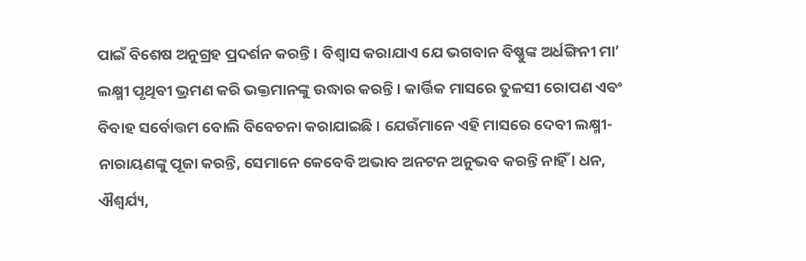ପାଇଁ ବିଶେଷ ଅନୁଗ୍ରହ ପ୍ରଦର୍ଶନ କରନ୍ତି । ବିଶ୍ୱାସ କରାଯାଏ ଯେ ଭଗବାନ ବିଷ୍ଣୁଙ୍କ ଅର୍ଧଙ୍ଗିନୀ ମା’ ଲକ୍ଷ୍ମୀ ପୃଥିବୀ ଭ୍ରମଣ କରି ଭକ୍ତମାନଙ୍କୁ ଉଦ୍ଧାର କରନ୍ତି । କାର୍ତ୍ତିକ ମାସରେ ତୁଳସୀ ରୋପଣ ଏବଂ ବିବାହ ସର୍ବୋତ୍ତମ ବୋଲି ବିବେଚନା କରାଯାଇଛି । ଯେଉଁମାନେ ଏହି ମାସରେ ଦେବୀ ଲକ୍ଷ୍ମୀ-ନାରାୟଣଙ୍କୁ ପୂଜା କରନ୍ତି, ସେମାନେ କେବେବି ଅଭାବ ଅନଟନ ଅନୁଭବ କରନ୍ତି ନାହିଁ । ଧନ, ଐଶ୍ୱର୍ଯ୍ୟ,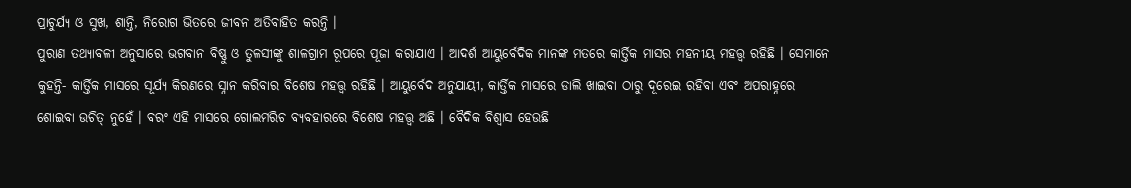ପ୍ରାଚୁର୍ଯ୍ୟ ଓ ସୁଖ, ଶାନ୍ତି, ନିରୋଗ ଭିତରେ ଜୀବନ ଅତିବାହିତ କରନ୍ତି ।
ପୁରାଣ ତଥ୍ୟାବଳୀ ଅନୁସାରେ ଭଗବାନ ବିଷ୍ଣୁ ଓ ତୁଳସୀଙ୍କୁ ଶାଳଗ୍ରାମ ରୂପରେ ପୂଜା କରାଯାଏ । ଆଦର୍ଶ ଆୟୁର୍ବେଦିକ ମାନଙ୍କ ମତରେ କାର୍ତ୍ତିକ ମାସର ମହନୀୟ ମହତ୍ତ୍ଵ ରହିଛି । ସେମାନେ କୁହନ୍ତି- କାର୍ତ୍ତିକ ମାସରେ ସୂର୍ଯ୍ୟ କିରଣରେ ସ୍ନାନ କରିବାର ବିଶେଷ ମହତ୍ତ୍ଵ ରହିଛି । ଆୟୁର୍ବେଦ ଅନୁଯାୟୀ, କାର୍ତ୍ତିକ ମାସରେ ଡାଲି ଖାଇବା ଠାରୁ ଦୂରେଇ ରହିବା ଏବଂ ଅପରାହ୍ନରେ ଶୋଇବା ଉଚିତ୍ ନୁହେଁ । ବରଂ ଏହି ମାସରେ ଗୋଲମରିଚ ବ୍ୟବହାରରେ ବିଶେଷ ମହତ୍ତ୍ୱ ଅଛି । ବୈଦିକ ବିଶ୍ୱାସ ହେଉଛି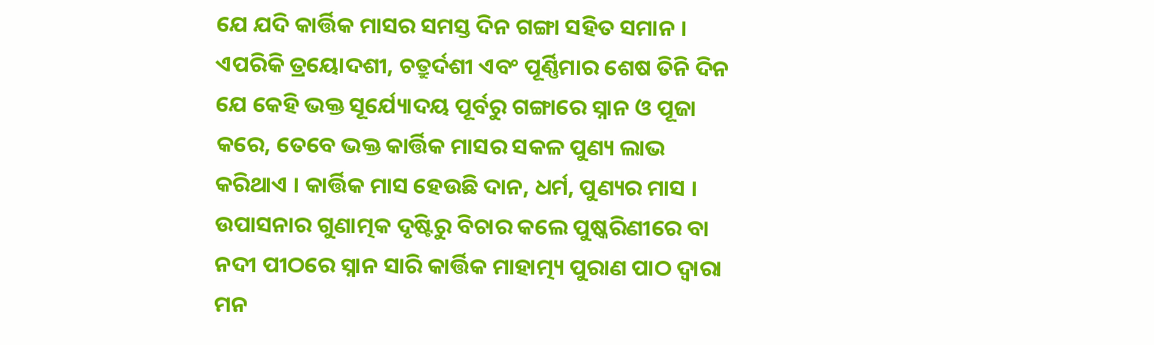ଯେ ଯଦି କାର୍ତ୍ତିକ ମାସର ସମସ୍ତ ଦିନ ଗଙ୍ଗା ସହିତ ସମାନ । ଏପରିକି ତ୍ରୟୋଦଶୀ, ଚତ୍ରୁର୍ଦଶୀ ଏବଂ ପୂର୍ଣ୍ଣିମାର ଶେଷ ତିନି ଦିନ ଯେ କେହି ଭକ୍ତ ସୂର୍ଯ୍ୟୋଦୟ ପୂର୍ବରୁ ଗଙ୍ଗାରେ ସ୍ନାନ ଓ ପୂଜା କରେ, ତେବେ ଭକ୍ତ କାର୍ତ୍ତିକ ମାସର ସକଳ ପୁଣ୍ୟ ଲାଭ କରିଥାଏ । କାର୍ତ୍ତିକ ମାସ ହେଉଛି ଦାନ, ଧର୍ମ, ପୁଣ୍ୟର ମାସ । ଉପାସନାର ଗୁଣାତ୍ମକ ଦୃଷ୍ଟିରୁ ବିଚାର କଲେ ପୁଷ୍କରିଣୀରେ ବା ନଦୀ ପୀଠରେ ସ୍ନାନ ସାରି କାର୍ତ୍ତିକ ମାହାତ୍ମ୍ୟ ପୁରାଣ ପାଠ ଦ୍ୱାରା ମନ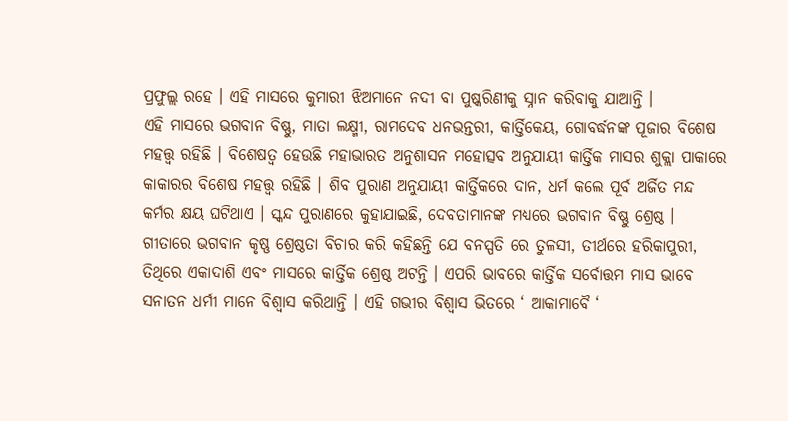ପ୍ରଫୁଲ୍ଲ ରହେ । ଏହି ମାସରେ କୁମାରୀ ଝିଅମାନେ ନଦୀ ବା ପୁଷ୍କରିଣୀକୁ ସ୍ନାନ କରିବାକୁ ଯାଆନ୍ତି ।
ଏହି ମାସରେ ଭଗବାନ ବିଷ୍ଣୁ, ମାତା ଲକ୍ଷ୍ମୀ, ରାମଦେବ ଧନଭନ୍ତରୀ, କାର୍ତ୍ତିକେୟ, ଗୋବର୍ଦ୍ଧନଙ୍କ ପୂଜାର ବିଶେଷ ମହତ୍ତ୍ଵ ରହିଛି । ବିଶେଷତ୍ଵ ହେଉଛି ମହାଭାରତ ଅନୁଶାସନ ମହୋତ୍ସବ ଅନୁଯାୟୀ କାର୍ତ୍ତିକ ମାସର ଶୁକ୍ଲା ପାକାରେ କାକାରର ବିଶେଷ ମହତ୍ତ୍ୱ ରହିଛି । ଶିବ ପୁରାଣ ଅନୁଯାୟୀ କାର୍ତ୍ତିକରେ ଦାନ, ଧର୍ମ କଲେ ପୂର୍ବ ଅର୍ଜିତ ମନ୍ଦ କର୍ମର କ୍ଷୟ ଘଟିଥାଏ । ସ୍କନ୍ଦ ପୁରାଣରେ କୁହାଯାଇଛି, ଦେବତାମାନଙ୍କ ମଧ୍ୟରେ ଭଗବାନ ବିଷ୍ଣୁ ଶ୍ରେଷ୍ଠ । ଗୀତାରେ ଭଗବାନ କୃଷ୍ଣ ଶ୍ରେଷ୍ଠତା ବିଚାର କରି କହିଛନ୍ତି ଯେ ବନସ୍ପତି ରେ ତୁଳସୀ, ତୀର୍ଥରେ ହରିକାପୁରୀ, ତିଥିରେ ଏକାଦାଶି ଏବଂ ମାସରେ କାର୍ତ୍ତିକ ଶ୍ରେଷ୍ଠ ଅଟନ୍ତି । ଏପରି ଭାବରେ କାର୍ତ୍ତିକ ସର୍ବୋତ୍ତମ ମାସ ଭାବେ ସନାତନ ଧର୍ମୀ ମାନେ ବିଶ୍ୱାସ କରିଥାନ୍ତି । ଏହି ଗଭୀର ବିଶ୍ୱାସ ଭିତରେ ‘ ଆକାମାବୈ ‘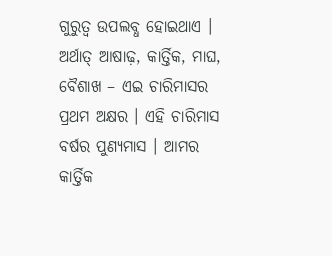ଗୁରୁତ୍ୱ ଉପଲବ୍ଧ ହୋଇଥାଏ । ଅର୍ଥାତ୍ ଆଷାଢ଼, କାର୍ତ୍ତିକ, ମାଘ, ବୈଶାଖ – ଏଇ ଚାରିମାସର ପ୍ରଥମ ଅକ୍ଷର । ଏହି ଚାରିମାସ ବର୍ଷର ପୁଣ୍ୟମାସ । ଆମର କାର୍ତ୍ତିକ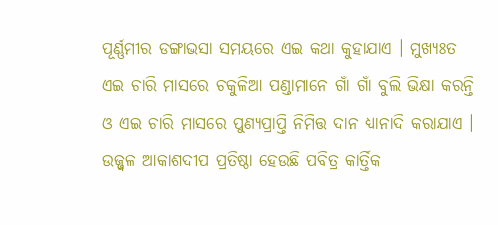ପୂର୍ଣ୍ଣମୀର ଡଙ୍ଗାଭସା ସମୟରେ ଏଇ କଥା କୁହାଯାଏ । ମୁଖ୍ୟଃତ ଏଇ ଚାରି ମାସରେ ଚକୁଳିଆ ପଣ୍ଡାମାନେ ଗାଁ ଗାଁ ବୁଲି ଭିକ୍ଷା କରନ୍ତି ଓ ଏଇ ଚାରି ମାସରେ ପୁଣ୍ୟପ୍ରାପ୍ତି ନିମିତ୍ତ ଦାନ ଧ୍ୟାନାଦି କରାଯାଏ ।
ଉଜ୍ଜ୍ବଳ ଆକାଶଦୀପ ପ୍ରତିଷ୍ଠା ହେଉଛି ପବିତ୍ର କାର୍ତ୍ତିକ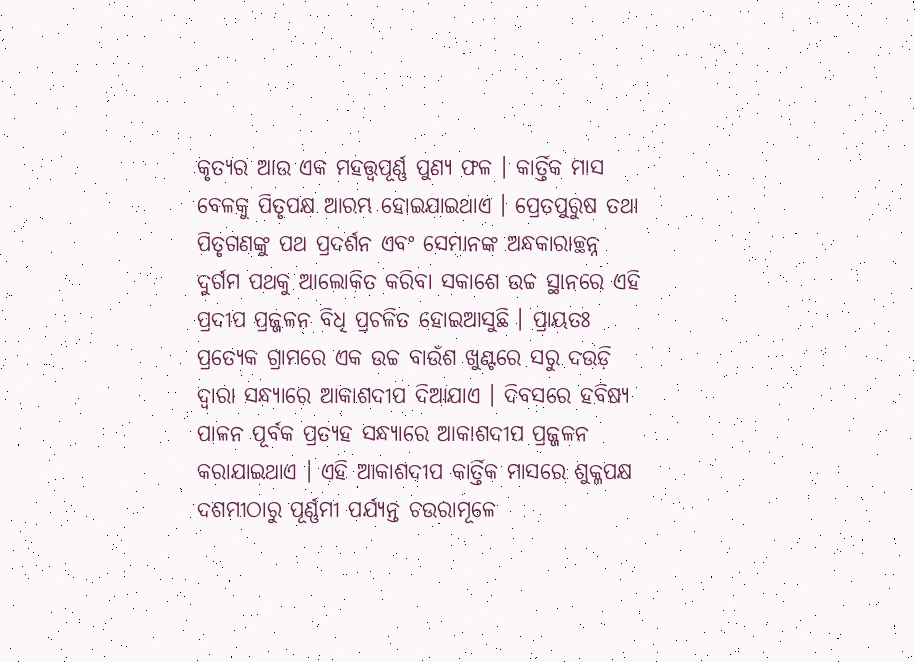କୃତ୍ୟର ଆଉ ଏକ ମହତ୍ତ୍ଵପୂର୍ଣ୍ଣ ପୁଣ୍ୟ ଫଳ । କାର୍ତ୍ତିକ ମାସ ବେଳକୁ ପିତୃପକ୍ଷ ଆରମ୍ଭ ହୋଇଯାଇଥାଏ । ପ୍ରେତପୁରୁଷ ତଥା ପିତୃଗଣଙ୍କୁ ପଥ ପ୍ରଦର୍ଶନ ଏବଂ ସେମାନଙ୍କ ଅନ୍ଧକାରାଚ୍ଛନ୍ନ ଦୁର୍ଗମ ପଥକୁ ଆଲୋକିତ କରିବା ସକାଶେ ଉଚ୍ଚ ସ୍ଥାନରେ ଏହି ପ୍ରଦୀପ ପ୍ରଜ୍ଜଳନ ବିଧି ପ୍ରଚଳିତ ହୋଇଆସୁଛି । ପ୍ରାୟତଃ ପ୍ରତ୍ୟେକ ଗ୍ରାମରେ ଏକ ଉଚ୍ଚ ବାଉଁଶ ଖୁଣ୍ଟରେ ସରୁ ଦଉଡ଼ି ଦ୍ଵାରା ସନ୍ଧ୍ୟାରେ ଆକାଶଦୀପ ଦିଆଯାଏ । ଦିବସରେ ହବିଷ୍ୟ ପାଳନ ପୂର୍ବକ ପ୍ରତ୍ୟହ ସନ୍ଧ୍ୟାରେ ଆକାଶଦୀପ ପ୍ରଜ୍ଜଳନ କରାଯାଇଥାଏ । ଏହି ଆକାଶଦୀପ କାର୍ତ୍ତିକ ମାସରେ ଶୁକ୍ଳପକ୍ଷ ଦଶମୀଠାରୁ ପୂର୍ଣ୍ଣମୀ ପର୍ଯ୍ୟନ୍ତ ଚଉରାମୂଳେ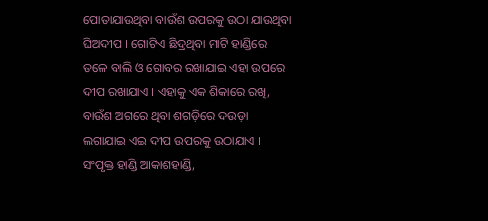ପୋତାଯାଉଥିବା ବାଉଁଶ ଉପରକୁ ଉଠା ଯାଉଥିବା ଘିଅଦୀପ । ଗୋଟିଏ ଛିଦ୍ରଥିବା ମାଟି ହାଣ୍ଡିରେ ତଳେ ବାଲି ଓ ଗୋବର ରଖାଯାଇ ଏହା ଉପରେ ଦୀପ ରଖାଯାଏ । ଏହାକୁ ଏକ ଶିକାରେ ରଖି, ବାଉଁଶ ଅଗରେ ଥିବା ଶଗଡ଼ିରେ ଦଉଡ଼ା ଲଗାଯାଇ ଏଇ ଦୀପ ଉପରକୁ ଉଠାଯାଏ । ସଂପୃକ୍ତ ହାଣ୍ଡି ଆକାଶହାଣ୍ଡି,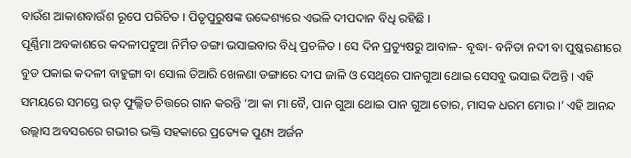ବାଉଁଶ ଆକାଶବାଉଁଶ ରୂପେ ପରିଚିତ । ପିତୃପୁରୁଷଙ୍କ ଉଦ୍ଦେଶ୍ୟରେ ଏଭଳି ଦୀପଦାନ ବିଧି ରହିଛି ।
ପୂର୍ଣ୍ଣିମା ଅବକାଶରେ କଦଳୀପଟୁଆ ନିର୍ମିତ ଡଙ୍ଗା ଭସାଇବାର ବିଧି ପ୍ରଚଳିତ । ସେ ଦିନ ପ୍ରତ୍ୟୁଷରୁ ଆବାଳ- ବୃଦ୍ଧା- ବନିତା ନଦୀ ବା ପୁଷ୍କରଣୀରେ ବୁଡ ପକାଇ କଦଳୀ ବାହୁଙ୍ଗା ବା ସୋଲ ତିଆରି ଖେଳଣା ଡଙ୍ଗାରେ ଦୀପ ଜାଳି ଓ ସେଥିରେ ପାନଗୁଆ ଥୋଇ ସେସବୁ ଭସାଇ ଦିଅନ୍ତି । ଏହି ସମୟରେ ସମସ୍ତେ ଉତ୍ ଫୁଲ୍ଲିତ ଚିତ୍ତରେ ଗାନ କରନ୍ତି ‘ଆ କା ମା ବୈ, ପାନ ଗୁଆ ଥୋଇ ପାନ ଗୁଆ ତୋର, ମାସକ ଧରମ ମୋର ।’ ଏହି ଆନନ୍ଦ ଉଲ୍ଲାସ ଅବସରରେ ଗଭୀର ଭକ୍ତି ସହକାରେ ପ୍ରତ୍ୟେକ ପୁଣ୍ୟ ଅର୍ଜନ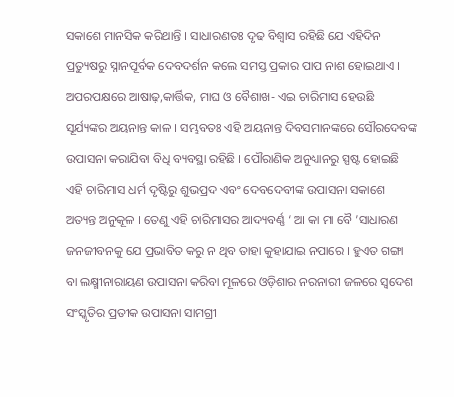ସକାଶେ ମାନସିକ କରିଥାନ୍ତି । ସାଧାରଣତଃ ଦୃଢ ବିଶ୍ଵାସ ରହିଛି ଯେ ଏହିଦିନ ପ୍ରତ୍ୟୁଷରୁ ସ୍ନାନପୂର୍ବକ ଦେବଦର୍ଶନ କଲେ ସମସ୍ତ ପ୍ରକାର ପାପ ନାଶ ହୋଇଥାଏ । ଅପରପକ୍ଷରେ ଆଷାଢ଼,କାର୍ତ୍ତିକ, ମାଘ ଓ ବୈଶାଖ- ଏଇ ଚାରିମାସ ହେଉଛି ସୂର୍ଯ୍ୟଙ୍କର ଅୟନାନ୍ତ କାଳ । ସମ୍ଭବତଃ ଏହି ଅୟନାନ୍ତ ଦିବସମାନଙ୍କରେ ସୌରଦେବଙ୍କ ଉପାସନା କରାଯିବା ବିଧି ବ୍ୟବସ୍ଥା ରହିଛି । ପୌରାଣିକ ଅନୁଧ୍ୟାନରୁ ସ୍ପଷ୍ଟ ହୋଇଛି ଏହି ଚାରିମାସ ଧର୍ମ ଦୃଷ୍ଟିରୁ ଶୁଭପ୍ରଦ ଏବଂ ଦେବଦେବୀଙ୍କ ଉପାସନା ସକାଶେ ଅତ୍ୟନ୍ତ ଅନୁକୂଳ । ତେଣୁ ଏହି ଚାରିମାସର ଆଦ୍ୟବର୍ଣ୍ଣ ‘ ଆ କା ମା ବୈ ’ସାଧାରଣ ଜନଜୀବନକୁ ଯେ ପ୍ରଭାବିତ କରୁ ନ ଥିବ ତାହା କୁହାଯାଇ ନପାରେ । ହୁଏତ ଗଙ୍ଗା ବା ଲକ୍ଷ୍ମୀନାରାୟଣ ଉପାସନା କରିବା ମୂଳରେ ଓଡ଼ିଶାର ନରନାରୀ ଜଳରେ ସ୍ଵଦେଶ ସଂସ୍କୃତିର ପ୍ରତୀକ ଉପାସନା ସାମଗ୍ରୀ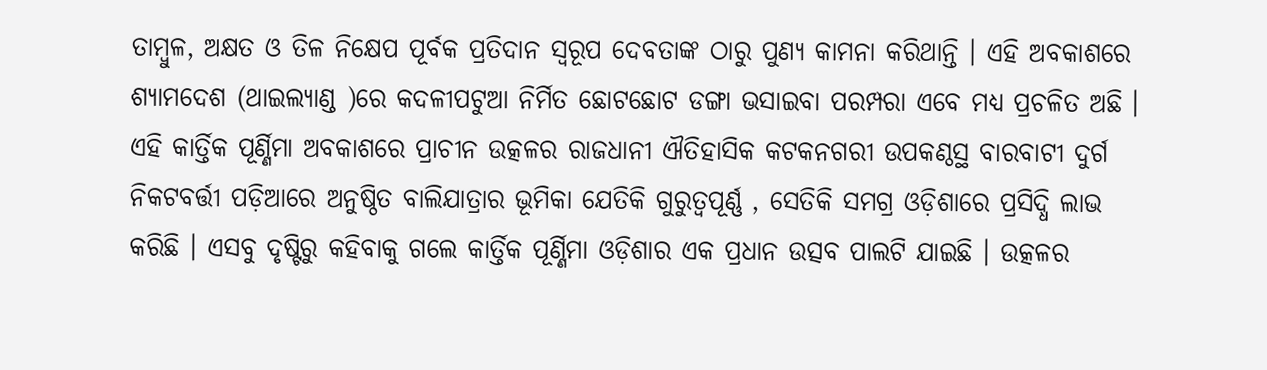ତାମ୍ବୁଳ, ଅକ୍ଷତ ଓ ତିଳ ନିକ୍ଷେପ ପୂର୍ବକ ପ୍ରତିଦାନ ସ୍ଵରୂପ ଦେବତାଙ୍କ ଠାରୁ ପୁଣ୍ୟ କାମନା କରିଥାନ୍ତି । ଏହି ଅବକାଶରେ ଶ୍ୟାମଦେଶ (ଥାଇଲ୍ୟାଣ୍ଡ )ରେ କଦଳୀପଟୁଆ ନିର୍ମିତ ଛୋଟଛୋଟ ଡଙ୍ଗା ଭସାଇବା ପରମ୍ପରା ଏବେ ମଧ୍ୟ ପ୍ରଚଳିତ ଅଛି ।
ଏହି କାର୍ତ୍ତିକ ପୂର୍ଣ୍ଣିମା ଅବକାଶରେ ପ୍ରାଚୀନ ଉତ୍କଳର ରାଜଧାନୀ ଐତିହାସିକ କଟକନଗରୀ ଉପକଣ୍ଠସ୍ଥ ବାରବାଟୀ ଦୁର୍ଗ ନିକଟବର୍ତ୍ତୀ ପଡ଼ିଆରେ ଅନୁଷ୍ଠିତ ବାଲିଯାତ୍ରାର ଭୂମିକା ଯେତିକି ଗୁରୁତ୍ଵପୂର୍ଣ୍ଣ , ସେତିକି ସମଗ୍ର ଓଡ଼ିଶାରେ ପ୍ରସିଦ୍ଧି ଲାଭ କରିଛି । ଏସବୁ ଦୃଷ୍ଟିରୁ କହିବାକୁ ଗଲେ କାର୍ତ୍ତିକ ପୂର୍ଣ୍ଣିମା ଓଡ଼ିଶାର ଏକ ପ୍ରଧାନ ଉତ୍ସବ ପାଲଟି ଯାଇଛି । ଉତ୍କଳର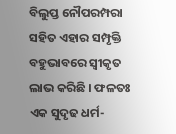ବିଲୁପ୍ତ ନୌପରମ୍ପରା ସହିତ ଏହାର ସମ୍ପୃକ୍ତି ବହୁଭାବରେ ସ୍ଵୀକୃତ ଲାଭ କରିଛି । ଫଳତଃ ଏକ ସୁଦୃଢ ଧର୍ମ-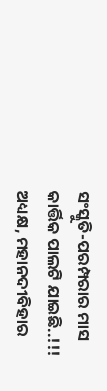ସଂସ୍କୁତି-ପରମ୍ପରାର ମାସ କାର୍ତ୍ତିକ ପାଲଟି ଯାଇଛି..!!!
ଅଧ୍ୟକ୍ଷ, ମହାନଦୀବିହାର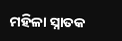ମହିଳା ସ୍ନାତକ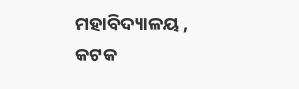ମହାବିଦ୍ୟାଳୟ ,
କଟକ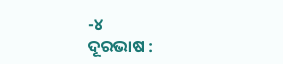-୪
ଦୂରଭାଷ :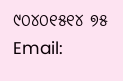୯୦୪୦୧୫୧୪ ୭୫
Email: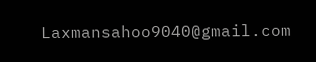Laxmansahoo9040@gmail.com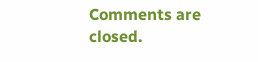Comments are closed.